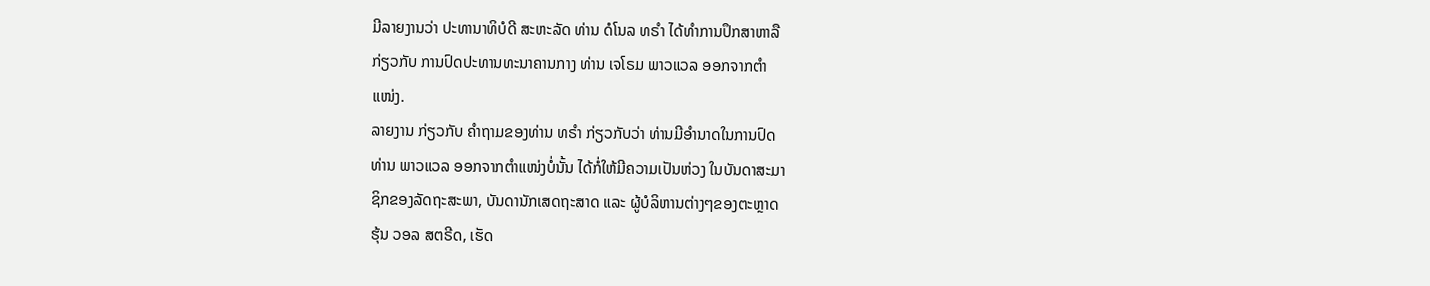ມີລາຍງານວ່າ ປະທານາທິບໍດີ ສະຫະລັດ ທ່ານ ດໍໂນລ ທຣຳ ໄດ້ທຳການປຶກສາຫາລື
ກ່ຽວກັບ ການປົດປະທານທະນາຄານກາງ ທ່ານ ເຈໂຣມ ພາວແວລ ອອກຈາກຕຳ
ແໜ່ງ.
ລາຍງານ ກ່ຽວກັບ ຄຳຖາມຂອງທ່ານ ທຣຳ ກ່ຽວກັບວ່າ ທ່ານມີອຳນາດໃນການປົດ
ທ່ານ ພາວແວລ ອອກຈາກຕຳແໜ່ງບໍ່ນັ້ນ ໄດ້ກໍ່ໃຫ້ມີຄວາມເປັນຫ່ວງ ໃນບັນດາສະມາ
ຊິກຂອງລັດຖະສະພາ, ບັນດານັກເສດຖະສາດ ແລະ ຜູ້ບໍລິຫານຕ່າງໆຂອງຕະຫຼາດ
ຮຸ້ນ ວອລ ສຕຣີດ, ເຮັດ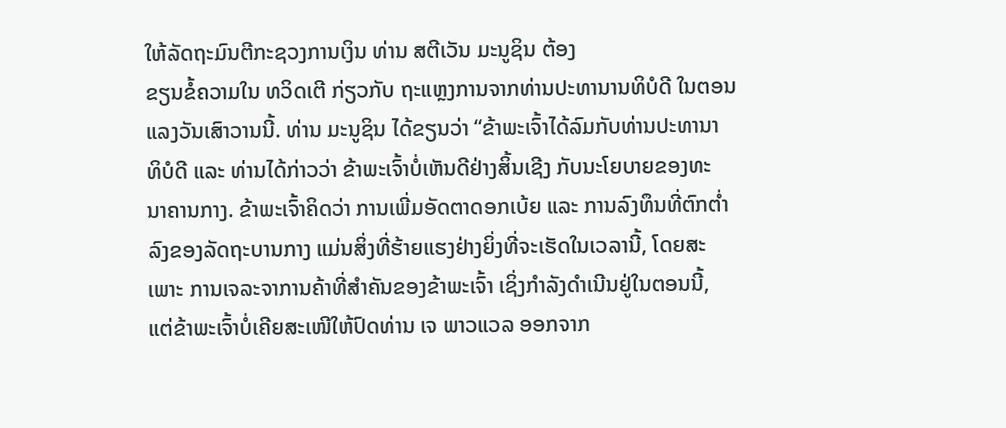ໃຫ້ລັດຖະມົນຕີກະຊວງການເງິນ ທ່ານ ສຕີເວັນ ມະນູຊິນ ຕ້ອງ
ຂຽນຂໍ້ຄວາມໃນ ທວິດເຕີ ກ່ຽວກັບ ຖະແຫຼງການຈາກທ່ານປະທານານທິບໍດີ ໃນຕອນ
ແລງວັນເສົາວານນີ້. ທ່ານ ມະນູຊິນ ໄດ້ຂຽນວ່າ “ຂ້າພະເຈົ້າໄດ້ລົມກັບທ່ານປະທານາ
ທິບໍດີ ແລະ ທ່ານໄດ້ກ່າວວ່າ ຂ້າພະເຈົ້າບໍ່ເຫັນດີຢ່າງສິ້ນເຊີງ ກັບນະໂຍບາຍຂອງທະ
ນາຄານກາງ. ຂ້າພະເຈົ້າຄິດວ່າ ການເພີ່ມອັດຕາດອກເບ້ຍ ແລະ ການລົງທຶນທີ່ຕົກຕ່ຳ
ລົງຂອງລັດຖະບານກາງ ແມ່ນສິ່ງທີ່ຮ້າຍແຮງຢ່າງຍິ່ງທີ່ຈະເຮັດໃນເວລານີ້, ໂດຍສະ
ເພາະ ການເຈລະຈາການຄ້າທີ່ສຳຄັນຂອງຂ້າພະເຈົ້າ ເຊິ່ງກຳລັງດຳເນີນຢູ່ໃນຕອນນີ້,
ແຕ່ຂ້າພະເຈົ້າບໍ່ເຄີຍສະເໜີໃຫ້ປົດທ່ານ ເຈ ພາວແວລ ອອກຈາກ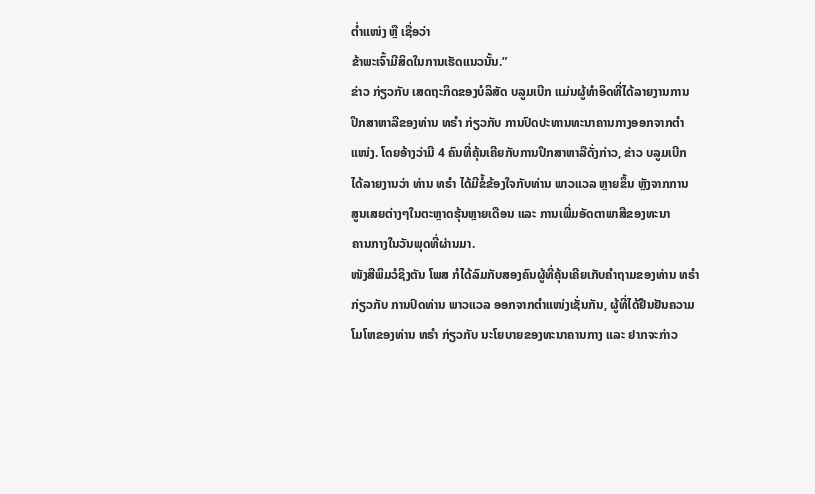ຕ່ຳແໜ່ງ ຫຼື ເຊື່ອວ່າ
ຂ້າພະເຈົ້າມີສິດໃນການເຮັດແນວນັ້ນ.”
ຂ່າວ ກ່ຽວກັບ ເສດຖະກິດຂອງບໍລິສັດ ບລູມເບີກ ແມ່ນຜູ້ທຳອິດທີ່ໄດ້ລາຍງານການ
ປຶກສາຫາລືຂອງທ່ານ ທຣຳ ກ່ຽວກັບ ການປົດປະທານທະນາຄານກາງອອກຈາກຕຳ
ແໜ່ງ. ໂດຍອ້າງວ່າມີ 4 ຄົນທີ່ຄຸ້ນເຄີຍກັບການປຶກສາຫາລືດັ່ງກ່າວ, ຂ່າວ ບລູມເບີກ
ໄດ້ລາຍງານວ່າ ທ່ານ ທຣຳ ໄດ້ມີຂໍ້ຂ້ອງໃຈກັບທ່ານ ພາວແວລ ຫຼາຍຂຶ້ນ ຫຼັງຈາກການ
ສູນເສຍຕ່າງໆໃນຕະຫຼາດຮຸ້ນຫຼາຍເດືອນ ແລະ ການເພີ່ມອັດຕາພາສີຂອງທະນາ
ຄານກາງໃນວັນພຸດທີ່ຜ່ານມາ.
ໜັງສືພິມວໍຊິງຕັນ ໂພສ ກໍໄດ້ລົມກັບສອງຄົນຜູ້ທີ່ຄຸ້ນເຄີຍເກັບຄຳຖາມຂອງທ່ານ ທຣຳ
ກ່ຽວກັບ ການປົດທ່ານ ພາວແວລ ອອກຈາກຕຳແໜ່ງເຊັ່ນກັນ, ຜູ້ທີ່ໄດ້ຢືນຢັນຄວາມ
ໂມໂຫຂອງທ່ານ ທຣຳ ກ່ຽວກັບ ນະໂຍບາຍຂອງທະນາຄານກາງ ແລະ ຢາກຈະກ່າວ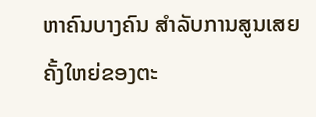ຫາຄົນບາງຄົນ ສຳລັບການສູນເສຍຄັ້ງໃຫຍ່ຂອງຕະ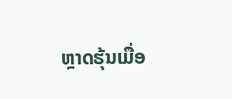ຫຼາດຮຸ້ນເມື່ອ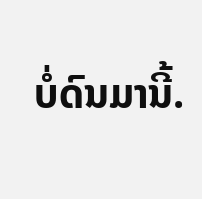ບໍ່ດົນມານີ້.